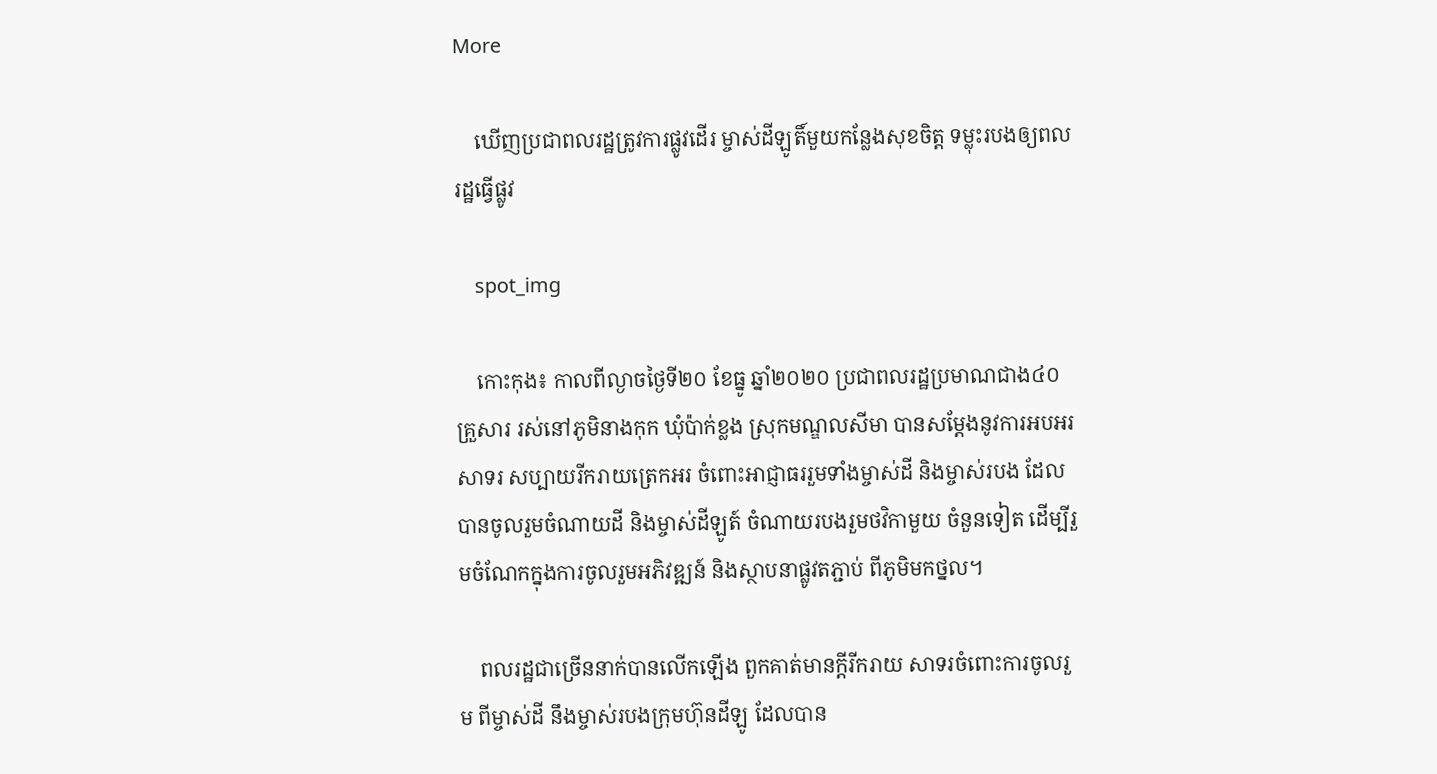More

    ឃើញប្រជាពលរដ្ឋត្រូវការផ្លូវដើរ ម្ចាស់ដីឡូតិ៍មួយកន្លែងសុខចិត្ត ទម្លុះរបងឲ្យពលរដ្ឋធ្វើផ្លូវ

    spot_img

    កោះកុង៖ កាលពីល្ងាចថ្ងៃទី២០ ខែធ្នូ ឆ្នាំ២០២០ ប្រជាពលរដ្ឋប្រមាណជាង៤០គ្រួសារ រស់នៅភូមិនាងកុក ឃុំប៉ាក់ខ្លង ស្រុកមណ្ឌលសីមា បានសម្ដែងនូវការអបអរសាទរ សប្បាយរីករាយត្រេកអរ ចំពោះអាជ្ញាធររួមទាំងម្ចាស់ដី និងម្ចាស់របង ដែលបានចូលរួមចំណាយដី និងម្ចាស់ដីឡូត៍ ចំណាយរបងរួមថវិកាមួយ ចំនួនទៀត ដើម្បីរួមចំណែកក្នុងការចូលរួមអភិវឌ្ឍន៍ និងស្ថាបនាផ្លូវតភ្ជាប់ ពីភូមិមកថ្នល។

    ពលរដ្ឋជាច្រើននាក់បានលើកឡើង ពួកគាត់មានក្តីរីករាយ សាទរចំពោះការចូលរួម ពីម្ចាស់ដី នឹងម្ចាស់របងក្រុមហ៊ុនដីឡូ ដែលបាន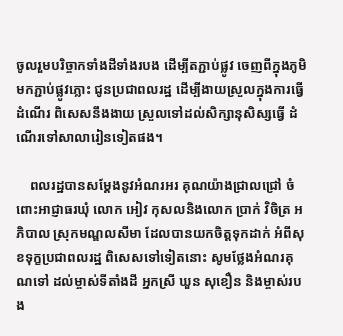ចូលរួមបរិច្ចាកទាំងដីទាំងរបង ដើម្បីតភ្ជាប់ផ្លូវ ចេញពីក្នុងភូមិមកភ្ជាប់ផ្លូវភ្លោះ ជូនប្រជាពលរដ្ឋ ដើម្បីងាយស្រួលក្នុងការធ្វើដំណើរ ពិសេសនឹងងាយ ស្រួលទៅដល់សិក្សានុសិស្សធ្វើ ដំណើរទៅសាលារៀនទៀតផង។

    ពលរដ្ឋបានសម្ដែងនូវអំណរអរ គុណយ៉ាងជ្រាលជ្រៅ ចំពោះអាជ្ញាធរឃុំ លោក អៀវ កុសលនិងលោក ប្រាក់ វិចិត្រ អភិបាល ស្រុកមណ្ឌលសីមា ដែលបានយកចិត្តទុកដាក់ អំពីសុខទុក្ខប្រជាពលរដ្ឋ ពិសេសទៅទៀតនោះ សូមថ្លែងអំណរគុណទៅ ដល់ម្ចាស់ទីតាំងដី អ្នកស្រី ឃួន សុខឿន និងម្ចាស់របង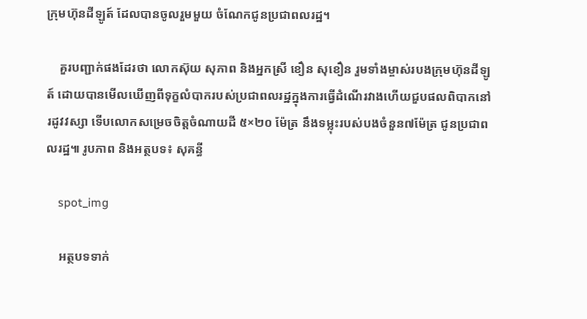ក្រុមហ៊ុនដីឡូត៍ ដែលបានចូលរួមមួយ ចំណែកជូនប្រជាពលរដ្ឋ។

    គួរបញ្ជាក់ផងដែរថា លោកស៊ុយ សុភាព និងអ្នកស្រី ខឿន សុខឿន រួមទាំងម្ចាស់របងក្រុមហ៊ុនដីឡូត៍ ដោយបានមើលឃើញពីទុក្ខលំបាករបស់ប្រជាពលរដ្ឋក្នុងការធ្វើដំណើរវាងហើយជួបផលពិបាកនៅរដូវវស្សា ទើបលោកសម្រេចចិត្តចំណាយដី ៥×២០ ម៉ែត្រ នឹងទម្លុះរបស់បងចំនួន៧ម៉ែត្រ ជូនប្រជាពលរដ្ឋ៕ រូបភាព និងអត្ថបទ៖ សុគន្ធី

    spot_img

    អត្ថបទទាក់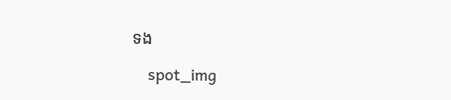ទង

    spot_img